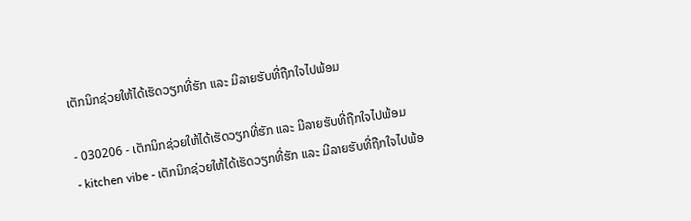ເຕັກນິກຊ່ວຍໃຫ້ໄດ້ເຮັດວຽກທີ່ຮັກ ແລະ ມີລາຍຮັບທີ່ຖືກໃຈໄປພ້ອມ

- 030206 - ເຕັກນິກຊ່ວຍໃຫ້ໄດ້ເຮັດວຽກທີ່ຮັກ ແລະ ມີລາຍຮັບທີ່ຖືກໃຈໄປພ້ອມ
- kitchen vibe - ເຕັກນິກຊ່ວຍໃຫ້ໄດ້ເຮັດວຽກທີ່ຮັກ ແລະ ມີລາຍຮັບທີ່ຖືກໃຈໄປພ້ອ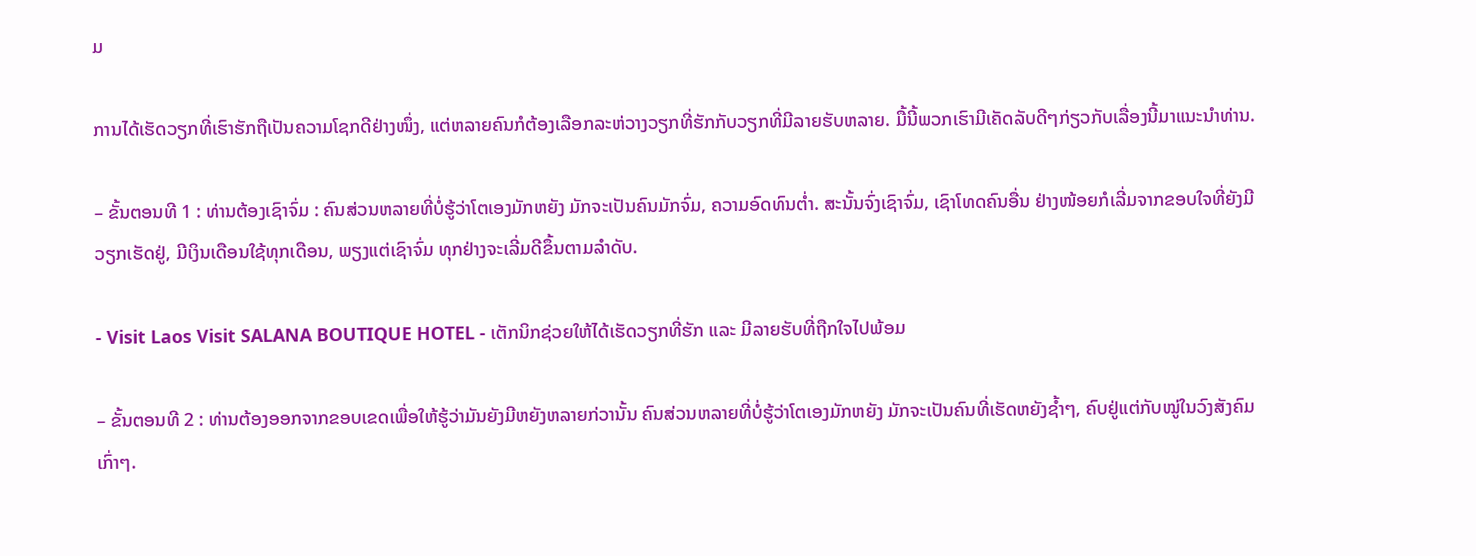ມ

ການໄດ້ເຮັດວຽກທີ່ເຮົາຮັກຖືເປັນຄວາມໂຊກດີຢ່າງໜຶ່ງ, ແຕ່ຫລາຍຄົນກໍຕ້ອງເລືອກລະຫ່ວາງວຽກທີ່ຮັກກັບວຽກທີ່ມີລາຍຮັບຫລາຍ. ມື້ນີ້ພວກເຮົາມີເຄັດລັບດີໆກ່ຽວກັບເລື່ອງນີ້ມາແນະນຳທ່ານ.

– ຂັ້ນຕອນທີ 1 : ທ່ານຕ້ອງເຊົາຈົ່ມ : ຄົນສ່ວນຫລາຍທີ່ບໍ່ຮູ້ວ່າໂຕເອງມັກຫຍັງ ມັກຈະເປັນຄົນມັກຈົ່ມ, ຄວາມອົດທົນຕໍ່າ. ສະນັ້ນຈົ່ງເຊົາຈົ່ມ, ເຊົາໂທດຄົນອື່ນ ຢ່າງໜ້ອຍກໍເລີ່ມຈາກຂອບໃຈທີ່ຍັງມີວຽກເຮັດຢູ່, ມີເງິນເດືອນໃຊ້ທຸກເດືອນ, ພຽງແຕ່ເຊົາຈົ່ມ ທຸກຢ່າງຈະເລີ່ມດີຂຶ້ນຕາມລຳດັບ.

- Visit Laos Visit SALANA BOUTIQUE HOTEL - ເຕັກນິກຊ່ວຍໃຫ້ໄດ້ເຮັດວຽກທີ່ຮັກ ແລະ ມີລາຍຮັບທີ່ຖືກໃຈໄປພ້ອມ

– ຂັ້ນຕອນທີ 2 : ທ່ານຕ້ອງອອກຈາກຂອບເຂດເພື່ອໃຫ້ຮູ້ວ່າມັນຍັງມີຫຍັງຫລາຍກ່ວານັ້ນ ຄົນສ່ວນຫລາຍທີ່ບໍ່ຮູ້ວ່າໂຕເອງມັກຫຍັງ ມັກຈະເປັນຄົນທີ່ເຮັດຫຍັງຊ້ຳໆ, ຄົບຢູ່ແຕ່ກັບໝູ່ໃນວົງສັງຄົມເກົ່າໆ.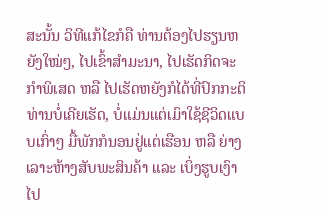ສະນັ້ນ ວິທີແກ້ໄຂກໍຄື ທ່ານຕ້ອງໄປຮຽນຫຍັງໃໝ່ໆ, ໄປເຂົ້າສຳມະນາ, ໄປເຮັດກິດຈະກຳພິເສດ ຫລື ໄປເຮັດຫຍັງກໍໄດ້ທີ່ປົກກະຕິທ່ານບໍ່ເຄີຍເຮັດ, ບໍ່ແມ່ນແຕ່ເມົາໃຊ້ຊີວິດແບບເກົ່າໆ ມື້ພັກກໍນອນຢູ່ແຕ່ເຮືອນ ຫລື ຍ່າງເລາະຫ້າງສັບພະສິນຄ້າ ແລະ ເບິ່ງຮູບເງົາໄປ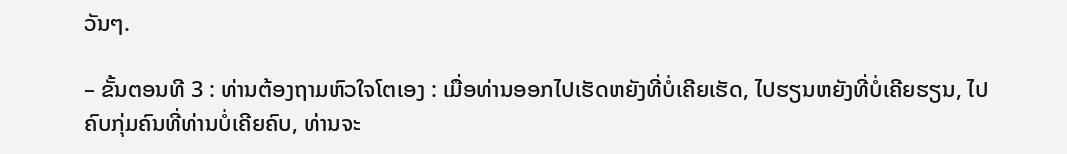ວັນໆ.

– ຂັ້ນຕອນທີ 3 : ທ່ານຕ້ອງຖາມຫົວໃຈໂຕເອງ : ເມື່ອທ່ານອອກໄປເຮັດຫຍັງທີ່ບໍ່ເຄີຍເຮັດ, ໄປຮຽນຫຍັງທີ່ບໍ່ເຄີຍຮຽນ, ໄປ ຄົບກຸ່ມຄົນທີ່ທ່ານບໍ່ເຄີຍຄົບ, ທ່ານຈະ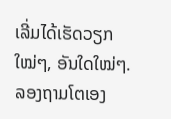ເລີ່ມໄດ້ເຮັດວຽກໃໝ່ໆ, ອັນໃດໃໝ່ໆ. ລອງຖາມໂຕເອງ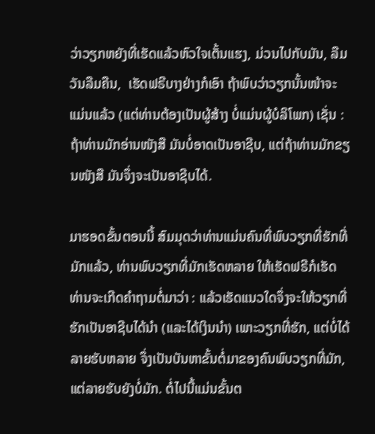ວ່າວຽກຫຍັງທີ່ເຮັດແລ້ວຫົວໃຈເຕັ້ນແຮງ, ມ່ວນໄປກັບມັນ, ລືມວັນລືມຄືນ,  ເຮັດຟຣີບາງຢ່າງກໍເອົາ ຖ້າພົບວ່າວຽກນັ້ນໜ້າຈະແມ່ນແລ້ວ (ແຕ່ທ່ານຕ້ອງເປັນຜູ້ສ້າງ ບໍ່ແມ່ນຜູ້ບໍລິໂພກ) ເຊັ່ນ : ຖ້າທ່ານມັກອ່ານໜັງສື ມັນບໍ່ອາດເປັນອາຊີບ, ແຕ່ຖ້າທ່ານມັກຂຽນໜັງສື ມັນຈຶ່ງຈະເປັນອາຊີບໄດ້.

ມາຮອດຂັ້ນຕອນນີ້ ສົມມຸດວ່າທ່ານແມ່ນຄົນທີ່ພົບວຽກທີ່ຮັກທີ່ມັກແລ້ວ, ທ່ານພົບວຽກທີ່ມັກເຮັດຫລາຍ ໃຫ້ເຮັດຟຣີກໍເຮັດ ທ່ານຈະເກີດຄຳຖາມຕໍ່ມາວ່າ : ແລ້ວເຮັດແນວໃດຈຶ່ງຈະໃຫ້ວຽກທີ່ຮັກເປັນອາຊີບໄດ້ນຳ (ແລະໄດ້ເງິນນຳ) ເພາະວຽກທີ່ຮັກ, ແຕ່ບໍ່ໄດ້ລາຍຮັບຫລາຍ ຈຶ່ງເປັນບັນຫາຂັ້ນຕໍ່ມາຂອງຄົນພົບວຽກທີ່ມັກ, ແຕ່ລາຍຮັບຍັງບໍ່ມັກ. ຕໍ່ໄປນີ້ແມ່ນຂັ້ນຕ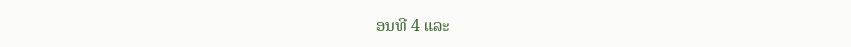ອນທີ 4 ແລະ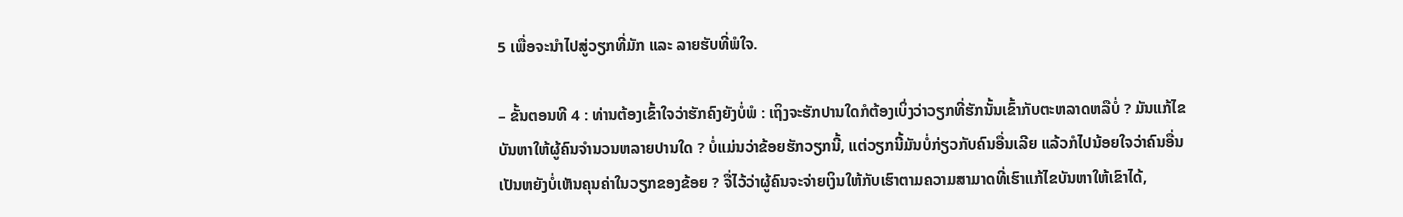5 ເພື່ອຈະນຳໄປສູ່ວຽກທີ່ມັກ ແລະ ລາຍຮັບທີ່ພໍໃຈ.

– ຂັ້ນຕອນທີ 4 : ທ່ານຕ້ອງເຂົ້າໃຈວ່າຮັກຄົງຍັງບໍ່ພໍ : ເຖິງຈະຮັກປານໃດກໍຕ້ອງເບິ່ງວ່າວຽກທີ່ຮັກນັ້ນເຂົ້າກັບຕະຫລາດຫລືບໍ່ ? ມັນແກ້ໄຂບັນຫາໃຫ້ຜູ້ຄົນຈຳນວນຫລາຍປານໃດ ? ບໍ່ແມ່ນວ່າຂ້ອຍຮັກວຽກນີ້, ແຕ່ວຽກນີ້ມັນບໍ່ກ່ຽວກັບຄົນອື່ນເລີຍ ແລ້ວກໍໄປນ້ອຍໃຈວ່າຄົນອື່ນເປັນຫຍັງບໍ່ເຫັນຄຸນຄ່າໃນວຽກຂອງຂ້ອຍ ? ຈື່ໄວ້ວ່າຜູ້ຄົນຈະຈ່າຍເງິນໃຫ້ກັບເຮົາຕາມຄວາມສາມາດທີ່ເຮົາແກ້ໄຂບັນຫາໃຫ້ເຂົາໄດ້,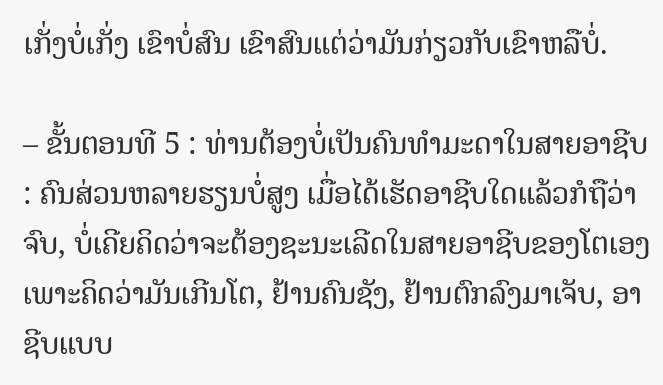ເກັ່ງບໍ່ເກັ່ງ ເຂົາບໍ່ສົນ ເຂົາສົນແຕ່ວ່າມັນກ່ຽວກັບເຂົາຫລືບໍ່.

– ຂັ້ນຕອນທີ 5 : ທ່ານຕ້ອງບໍ່ເປັນຄົນທຳມະດາໃນສາຍອາຊີບ : ຄົນສ່ວນຫລາຍຮຽນບໍ່ສູງ ເມື່ອໄດ້ເຮັດອາຊີບໃດແລ້ວກໍຖືວ່າຈົບ, ບໍ່ເຄີຍຄິດວ່າຈະຕ້ອງຊະນະເລີດໃນສາຍອາຊີບຂອງໂຕເອງ ເພາະຄິດວ່າມັນເກີນໂຕ, ຢ້ານຄົນຊັງ, ຢ້ານຕົກລົງມາເຈັບ, ອາຊີບແບບ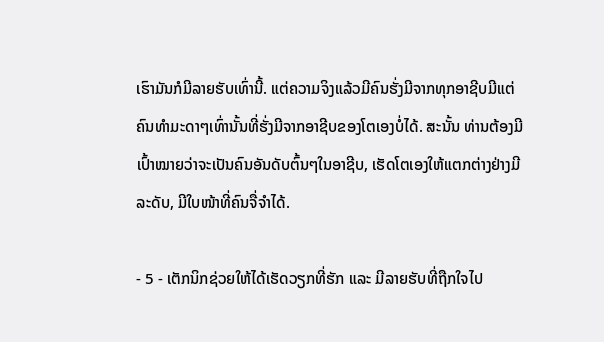ເຮົາມັນກໍມີລາຍຮັບເທົ່ານີ້. ແຕ່ຄວາມຈິງແລ້ວມີຄົນຮັ່ງມີຈາກທຸກອາຊີບມີແຕ່ຄົນທຳມະດາໆເທົ່ານັ້ນທີ່ຮັ່ງມີຈາກອາຊີບຂອງໂຕເອງບໍ່ໄດ້. ສະນັ້ນ ທ່ານຕ້ອງມີເປົ້າໝາຍວ່າຈະເປັນຄົນອັນດັບຕົ້ນໆໃນອາຊີບ, ເຮັດໂຕເອງໃຫ້ແຕກຕ່າງຢ່າງມີ ລະດັບ, ມີໃບໜ້າທີ່ຄົນຈື່ຈຳໄດ້.

- 5 - ເຕັກນິກຊ່ວຍໃຫ້ໄດ້ເຮັດວຽກທີ່ຮັກ ແລະ ມີລາຍຮັບທີ່ຖືກໃຈໄປ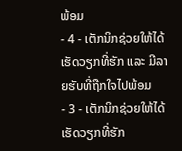ພ້ອມ
- 4 - ເຕັກນິກຊ່ວຍໃຫ້ໄດ້ເຮັດວຽກທີ່ຮັກ ແລະ ມີລາຍຮັບທີ່ຖືກໃຈໄປພ້ອມ
- 3 - ເຕັກນິກຊ່ວຍໃຫ້ໄດ້ເຮັດວຽກທີ່ຮັກ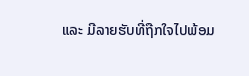ແລະ ມີລາຍຮັບທີ່ຖືກໃຈໄປພ້ອມ